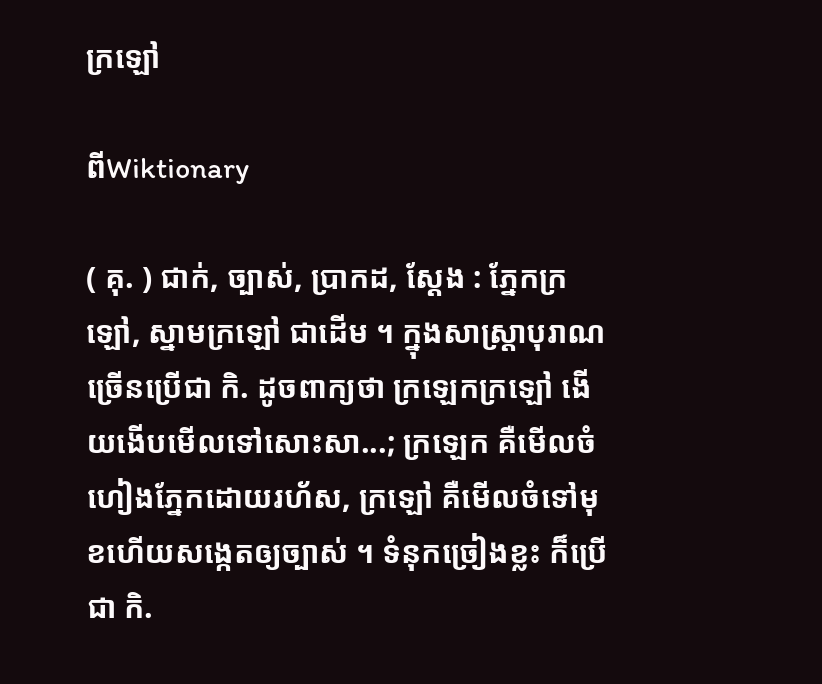ក្រឡៅ

ពីWiktionary

( គុ. ) ជាក់, ច្បាស់, ប្រាកដ, ស្ដែង : ភ្នែកក្រឡៅ, ស្នាមក្រឡៅ ជាដើម ។ ក្នុងសាស្ត្រាបុរាណច្រើនប្រើជា កិ. ដូចពាក្យថា ក្រឡេកក្រឡៅ ងើយងើបមើលទៅសោះសា...; ក្រឡេក គឺមើលចំហៀងភ្នែកដោយរហ័ស, ក្រឡៅ គឺមើលចំទៅមុខហើយសង្កេតឲ្យច្បាស់ ។ ទំនុកច្រៀងខ្លះ ក៏ប្រើជា កិ.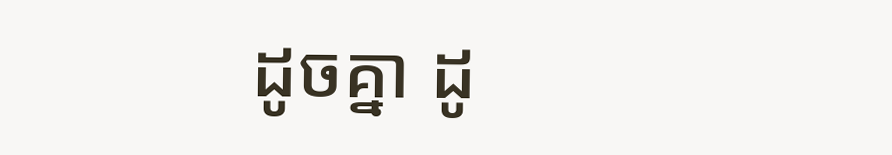ដូចគ្នា ដូ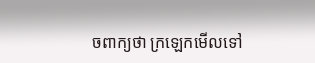ចពាក្យថា ក្រឡេកមើលទៅ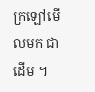ក្រឡៅមើលមក ជាដើម ។